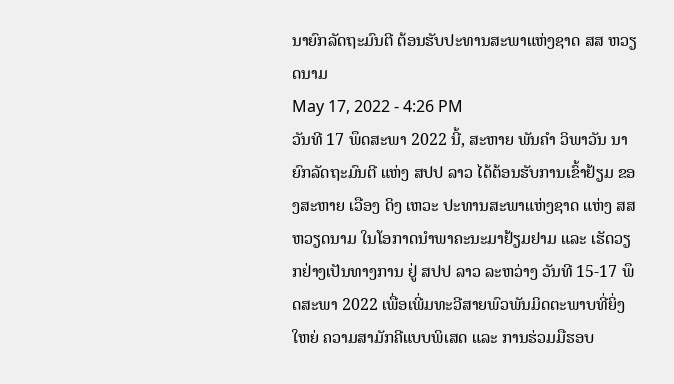ນາຍົກລັດຖະມົນຕີ ຕ້ອນຮັບປະທານສະພາແຫ່ງຊາດ ສສ ຫວຽດນາມ
May 17, 2022 - 4:26 PM
ວັນທີ 17 ພຶດສະພາ 2022 ນີ້, ສະຫາຍ ພັນຄໍາ ວິພາວັນ ນາຍົກລັດຖະມົນຕີ ແຫ່ງ ສປປ ລາວ ໄດ້ຕ້ອນຮັບການເຂົ້າຢ້ຽມ ຂອງສະຫາຍ ເວືອງ ດິງ ເຫວະ ປະທານສະພາແຫ່ງຊາດ ແຫ່ງ ສສ ຫວຽດນາມ ໃນໂອກາດນຳພາຄະນະມາຢ້ຽມຢາມ ແລະ ເຮັດວຽກຢ່າງເປັນທາງການ ຢູ່ ສປປ ລາວ ລະຫວ່າງ ວັນທີ 15-17 ພຶດສະພາ 2022 ເພື່ອເພີ່ມທະວີສາຍພົວພັນມິດຕະພາບທີ່ຍິ່ງໃຫຍ່ ຄວາມສາມັກຄີແບບພິເສດ ແລະ ການຮ່ວມມືຮອບ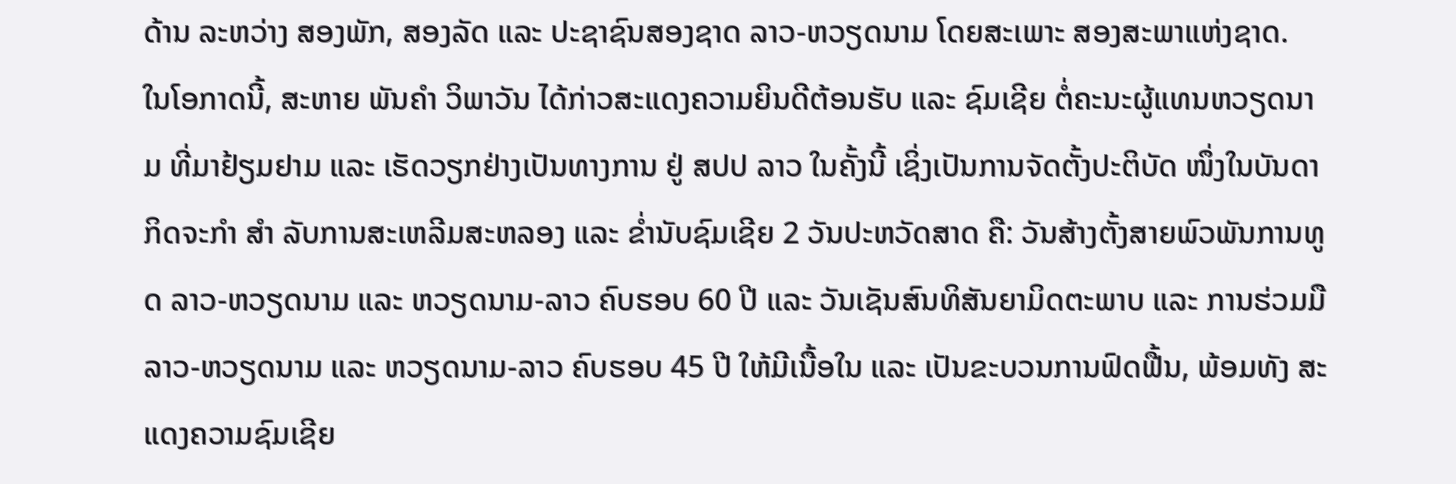ດ້ານ ລະຫວ່າງ ສອງພັກ, ສອງລັດ ແລະ ປະຊາຊົນສອງຊາດ ລາວ-ຫວຽດນາມ ໂດຍສະເພາະ ສອງສະພາແຫ່ງຊາດ.
ໃນໂອກາດນີ້, ສະຫາຍ ພັນຄຳ ວິພາວັນ ໄດ້ກ່າວສະແດງຄວາມຍິນດີຕ້ອນຮັບ ແລະ ຊົມເຊີຍ ຕໍ່ຄະນະຜູ້ແທນຫວຽດນາມ ທີ່ມາຢ້ຽມຢາມ ແລະ ເຮັດວຽກຢ່າງເປັນທາງການ ຢູ່ ສປປ ລາວ ໃນຄັ້ງນີ້ ເຊິ່ງເປັນການຈັດຕັ້ງປະຕິບັດ ໜຶ່ງໃນບັນດາກິດຈະກຳ ສຳ ລັບການສະເຫລີມສະຫລອງ ແລະ ຂໍ່ານັບຊົມເຊີຍ 2 ວັນປະຫວັດສາດ ຄື: ວັນສ້າງຕັ້ງສາຍພົວພັນການທູດ ລາວ-ຫວຽດນາມ ແລະ ຫວຽດນາມ-ລາວ ຄົບຮອບ 60 ປີ ແລະ ວັນເຊັນສົນທິສັນຍາມິດຕະພາບ ແລະ ການຮ່ວມມື ລາວ-ຫວຽດນາມ ແລະ ຫວຽດນາມ-ລາວ ຄົບຮອບ 45 ປີ ໃຫ້ມີເນື້ອໃນ ແລະ ເປັນຂະບວນການຟົດຟື້ນ, ພ້ອມທັງ ສະແດງຄວາມຊົມເຊີຍ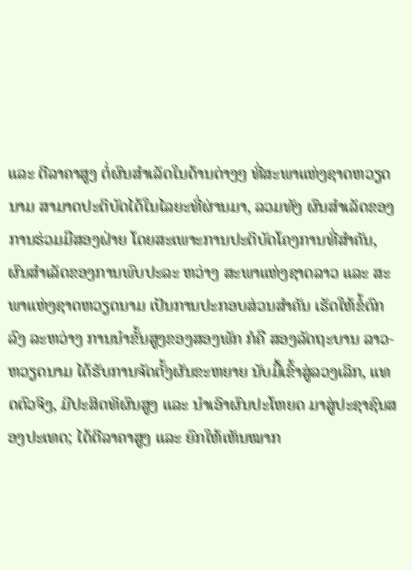ແລະ ຕີລາຄາສູງ ຕໍ່ຜົນສຳເລັດໃນດ້ານຕ່າງໆ ທີ່ສະພາແຫ່ງຊາດຫວຽດນາມ ສາມາດປະຕິບັດໄດ້ໃນໄລຍະທີ່ຜ່ານມາ, ລວມທັງ ຜົນສໍາເລັດຂອງການຮ່ວມມືສອງຝ່າຍ ໂດຍສະເພາະການປະຕິບັດໂຄງການທີ່ສຳຄັນ, ຜົນສໍາເລັດຂອງການພົບປະລະ ຫວ່າງ ສະພາແຫ່ງຊາດລາວ ແລະ ສະພາແຫ່ງຊາດຫວຽດນາມ ເປັນການປະກອບສ່ວນສໍາຄັນ ເຮັດໃຫ້ຂໍ້ຕົກລົງ ລະຫວ່າງ ການນໍາຂັ້ນສູງຂອງສອງພັກ ກໍຄື ສອງລັດຖະບານ ລາວ-ຫວຽດນາມ ໄດ້ຮັບການຈັດຕັ້ງຜັນຂະຫຍາຍ ນັບມື້ເຂົ້າສູ່ລວງເລິກ, ແທດຕົວຈິງ, ມີປະສິດທິຜົນສູງ ແລະ ນໍາເອົາຜົນປະໂຫຍດ ມາສູ່ປະຊາຊົນສອງປະເທດ; ໄດ້ຕີລາຄາສູງ ແລະ ຍົກໃຫ້ເຫັນໝາກ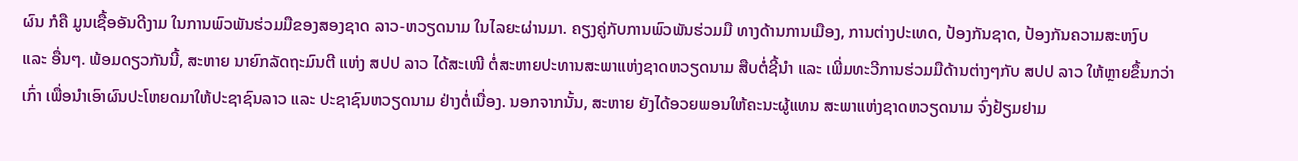ຜົນ ກໍຄື ມູນເຊື້ອອັນດີງາມ ໃນການພົວພັນຮ່ວມມືຂອງສອງຊາດ ລາວ-ຫວຽດນາມ ໃນໄລຍະຜ່ານມາ. ຄຽງຄູ່ກັບການພົວພັນຮ່ວມມື ທາງດ້ານການເມືອງ, ການຕ່າງປະເທດ, ປ້ອງກັນຊາດ, ປ້ອງກັນຄວາມສະຫງົບ ແລະ ອື່ນໆ. ພ້ອມດຽວກັນນີ້, ສະຫາຍ ນາຍົກລັດຖະມົນຕີ ແຫ່ງ ສປປ ລາວ ໄດ້ສະເໜີ ຕໍ່ສະຫາຍປະທານສະພາແຫ່ງຊາດຫວຽດນາມ ສືບຕໍ່ຊີ້ນໍາ ແລະ ເພີ່ມທະວີການຮ່ວມມືດ້ານຕ່າງໆກັບ ສປປ ລາວ ໃຫ້ຫຼາຍຂຶ້ນກວ່າເກົ່າ ເພື່ອນຳເອົາຜົນປະໂຫຍດມາໃຫ້ປະຊາຊົນລາວ ແລະ ປະຊາຊົນຫວຽດນາມ ຢ່າງຕໍ່ເນື່ອງ. ນອກຈາກນັ້ນ, ສະຫາຍ ຍັງໄດ້ອວຍພອນໃຫ້ຄະນະຜູ້ແທນ ສະພາແຫ່ງຊາດຫວຽດນາມ ຈົ່ງຢ້ຽມຢາມ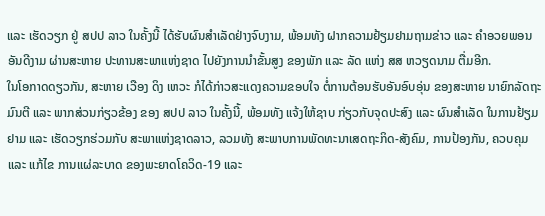ແລະ ເຮັດວຽກ ຢູ່ ສປປ ລາວ ໃນຄັ້ງນີ້ ໄດ້ຮັບຜົນສຳເລັດຢ່າງຈົບງາມ, ພ້ອມທັງ ຝາກຄວາມຢ້ຽມຢາມຖາມຂ່າວ ແລະ ຄຳອວຍພອນອັນດີງາມ ຜ່ານສະຫາຍ ປະທານສະພາແຫ່ງຊາດ ໄປຍັງການນຳຂັ້ນສູງ ຂອງພັກ ແລະ ລັດ ແຫ່ງ ສສ ຫວຽດນາມ ຕື່ມອີກ.
ໃນໂອກາດດຽວກັນ, ສະຫາຍ ເວືອງ ດິງ ເຫວະ ກໍໄດ້ກ່າວສະແດງຄວາມຂອບໃຈ ຕໍ່ການຕ້ອນຮັບອັນອົບອຸ່ນ ຂອງສະຫາຍ ນາຍົກລັດຖະມົນຕີ ແລະ ພາກສ່ວນກ່ຽວຂ້ອງ ຂອງ ສປປ ລາວ ໃນຄັ້ງນີ້, ພ້ອມທັງ ແຈ້ງໃຫ້ຊາບ ກ່ຽວກັບຈຸດປະສົງ ແລະ ຜົນສຳເລັດ ໃນການຢ້ຽມຢາມ ແລະ ເຮັດວຽກຮ່ວມກັບ ສະພາແຫ່ງຊາດລາວ, ລວມທັງ ສະພາບການພັດທະນາເສດຖະກິດ-ສັງຄົມ, ການປ້ອງກັນ, ຄວບຄຸມ ແລະ ແກ້ໄຂ ການແຜ່ລະບາດ ຂອງພະຍາດໂຄວິດ-19 ແລະ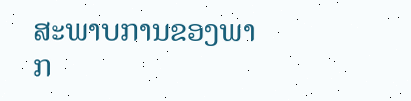ສະພາບການຂອງພາກ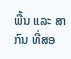ພື້ນ ແລະ ສາກົນ ທີ່ສອ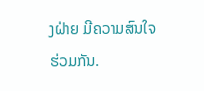ງຝ່າຍ ມີຄວາມສົນໃຈຮ່ວມກັນ.